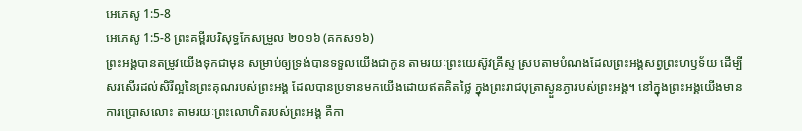អេភេសូ 1:5-8
អេភេសូ 1:5-8 ព្រះគម្ពីរបរិសុទ្ធកែសម្រួល ២០១៦ (គកស១៦)
ព្រះអង្គបានតម្រូវយើងទុកជាមុន សម្រាប់ឲ្យទ្រង់បានទទួលយើងជាកូន តាមរយៈព្រះយេស៊ូវគ្រីស្ទ ស្របតាមបំណងដែលព្រះអង្គសព្វព្រះហឫទ័យ ដើម្បីសរសើរដល់សិរីល្អនៃព្រះគុណរបស់ព្រះអង្គ ដែលបានប្រទានមកយើងដោយឥតគិតថ្លៃ ក្នុងព្រះរាជបុត្រាស្ងួនភ្ងារបស់ព្រះអង្គ។ នៅក្នុងព្រះអង្គយើងមានការប្រោសលោះ តាមរយៈព្រះលោហិតរបស់ព្រះអង្គ គឺកា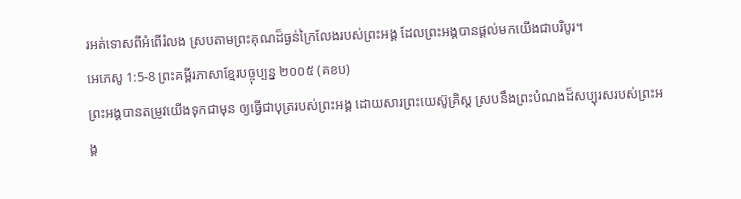រអត់ទោសពីអំពើរំលង ស្របតាមព្រះគុណដ៏ធ្ងន់ក្រៃលែងរបស់ព្រះអង្គ ដែលព្រះអង្គបានផ្តល់មកយើងជាបរិបូរ។
អេភេសូ 1:5-8 ព្រះគម្ពីរភាសាខ្មែរបច្ចុប្បន្ន ២០០៥ (គខប)
ព្រះអង្គបានតម្រូវយើងទុកជាមុន ឲ្យធ្វើជាបុត្ររបស់ព្រះអង្គ ដោយសារព្រះយេស៊ូគ្រិស្ត ស្របនឹងព្រះបំណងដ៏សប្បុរសរបស់ព្រះអង្គ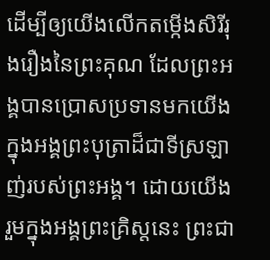ដើម្បីឲ្យយើងលើកតម្កើងសិរីរុងរឿងនៃព្រះគុណ ដែលព្រះអង្គបានប្រោសប្រទានមកយើង ក្នុងអង្គព្រះបុត្រាដ៏ជាទីស្រឡាញ់របស់ព្រះអង្គ។ ដោយយើងរួមក្នុងអង្គព្រះគ្រិស្តនេះ ព្រះជា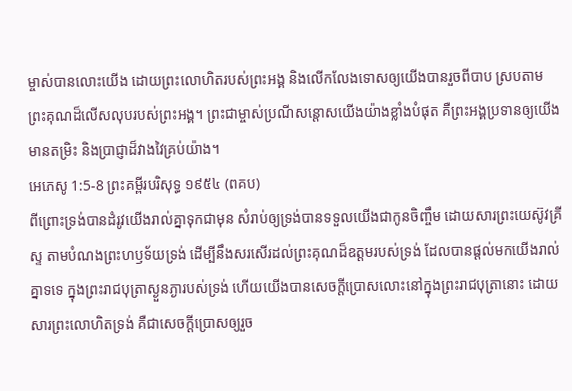ម្ចាស់បានលោះយើង ដោយព្រះលោហិតរបស់ព្រះអង្គ និងលើកលែងទោសឲ្យយើងបានរួចពីបាប ស្របតាមព្រះគុណដ៏លើសលុបរបស់ព្រះអង្គ។ ព្រះជាម្ចាស់ប្រណីសន្ដោសយើងយ៉ាងខ្លាំងបំផុត គឺព្រះអង្គប្រទានឲ្យយើងមានតម្រិះ និងប្រាជ្ញាដ៏វាងវៃគ្រប់យ៉ាង។
អេភេសូ 1:5-8 ព្រះគម្ពីរបរិសុទ្ធ ១៩៥៤ (ពគប)
ពីព្រោះទ្រង់បានដំរូវយើងរាល់គ្នាទុកជាមុន សំរាប់ឲ្យទ្រង់បានទទួលយើងជាកូនចិញ្ចឹម ដោយសារព្រះយេស៊ូវគ្រីស្ទ តាមបំណងព្រះហឫទ័យទ្រង់ ដើម្បីនឹងសរសើរដល់ព្រះគុណដ៏ឧត្តមរបស់ទ្រង់ ដែលបានផ្តល់មកយើងរាល់គ្នាទទេ ក្នុងព្រះរាជបុត្រាស្ងួនភ្ងារបស់ទ្រង់ ហើយយើងបានសេចក្ដីប្រោសលោះនៅក្នុងព្រះរាជបុត្រានោះ ដោយសារព្រះលោហិតទ្រង់ គឺជាសេចក្ដីប្រោសឲ្យរួច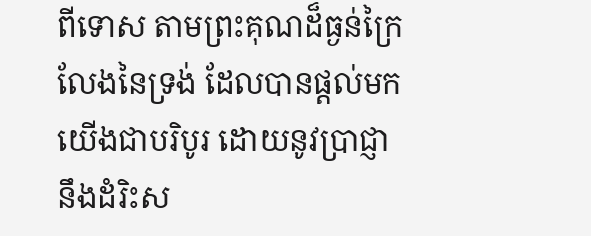ពីទោស តាមព្រះគុណដ៏ធ្ងន់ក្រៃលែងនៃទ្រង់ ដែលបានផ្តល់មកយើងជាបរិបូរ ដោយនូវប្រាជ្ញា នឹងដំរិះស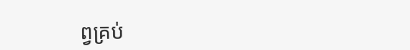ព្វគ្រប់